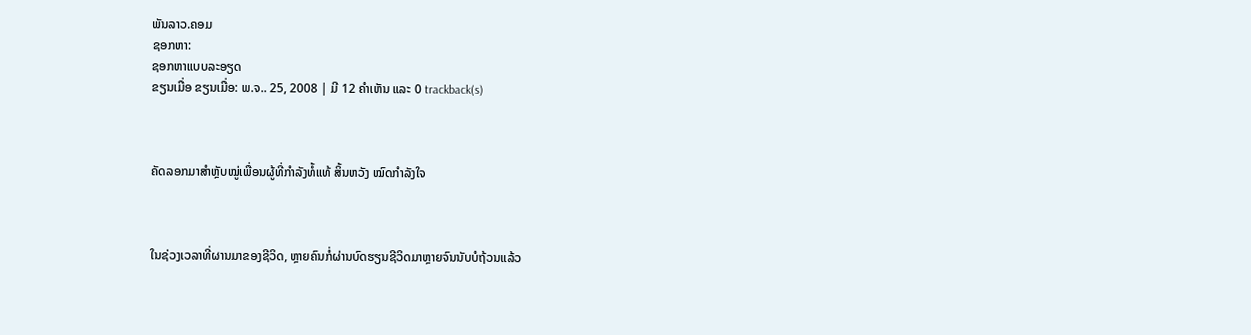ພັນລາວ.ຄອມ
ຊອກຫາ:
ຊອກຫາແບບລະອຽດ
ຂຽນເມື່ອ ຂຽນເມື່ອ: ພ.ຈ.. 25, 2008 | ມີ 12 ຄຳເຫັນ ແລະ 0 trackback(s)



ຄັດລອກມາສຳຫຼັບໝູ່ເພື່ອນຜູ້ທີ່ກຳລັງທໍ້ແທ້ ສິ້ນຫວັງ ໝົດກຳລັງໃຈ



ໃນຊ່ວງເວລາທີ່ຜານມາຂອງຊີວິດ, ຫຼາຍຄົນກໍ່ຜ່ານບົດຮຽນຊີວິດມາຫຼາຍຈົນນັບບໍຖ້ວນແລ້ວ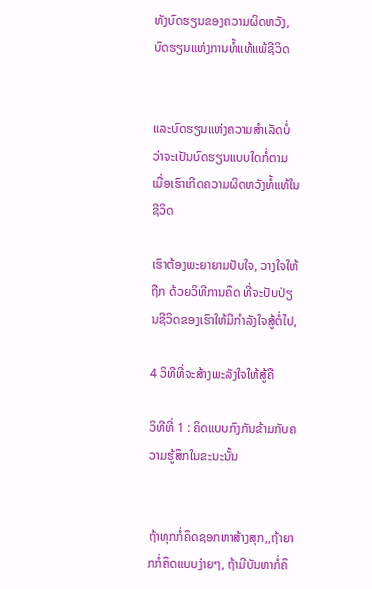ທັງບົດຮຽນຂອງຄວາມຜິດຫວັງ, ບົດຮຽນແຫ່ງການທໍ້ແທ້ແພ້ຊີວິດ


ແລະບົດຮຽນແຫ່ງຄວາມສຳເລັດບໍ່ວ່າຈະເປັນບົດຮຽນແບບໃດກໍ່ຕາມ ເມື່ອເຮົາເກີດຄວາມຜິດຫວັງທໍ້ແທ້ໃນຊີວິດ

ເຮົາຕ້ອງພະຍາຍາມປັບໃຈ, ວາງໃຈໃຫ້ຖືກ ດ້ວຍວິທີການຄຶດ ທີ່ຈະປັບປ່ຽນຊີວິດຂອງເຮົາໃຫ້ມີກຳລັງໃຈສູ້ຕໍ່ໄປ,

4 ວິທີທີ່ຈະສ້າງພະລັງໃຈໃຫ້ສູ້ຄື

ວິທີທີ່ 1 : ຄິດແບບກົງກັນຂ້າມກັບຄວາມຮູ້ສຶກໃນຂະນະນັ້ນ


ຖ້າທຸກກໍ່ຄຶດຊອກຫາສ້າງສຸກ,,ຖ້າຍາກກໍ່ຄຶດແບບງ່າຍໆ, ຖ້າມີບັນຫາກໍ່ຄຶ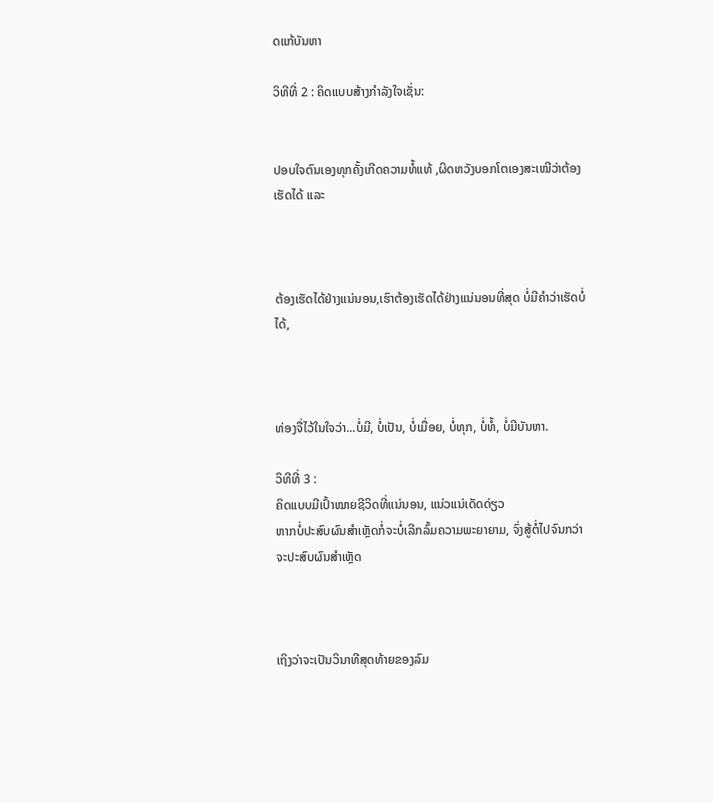ດແກ້ບັນຫາ

ວິທີທີ່ 2 : ຄິດແບບສ້າງກຳລັງໃຈເຊັ່ນ:


ປອບໃຈຕົນເອງທຸກຄັ້ງເກີດຄວາມທໍ້ແທ້ ,ຜິດຫວັງບອກໂຕເອງສະເໝີວ່າຕ້ອງເຮັດໄດ້ ແລະ



ຕ້ອງເຮັດໄດ້ຢ່າງແນ່ນອນ,ເຮົາຕ້ອງເຮັດໄດ້ຢ່າງແນ່ນອນທີ່ສຸດ ບໍ່ມີຄຳວ່າເຮັດບໍ່ໄດ້,



ທ່ອງຈື່ໄວ້ໃນໃຈວ່າ...ບໍ່ມີ, ບໍ່ເປັນ, ບໍ່ເມື່ອຍ, ບໍ່ທຸກ, ບໍ່ທໍ້, ບໍ່ມີບັນຫາ.

ວິທີທີ່ 3 :
ຄິດແບບມີເປົ້າໝາຍຊີວິດທີ່ແນ່ນອນ, ແນ່ວແນ່ເດັດດ່ຽວ
ຫາກບໍ່ປະສົບຜົນສຳເຫຼັດກໍ່ຈະບໍ່ເລີກລົ້ມຄວາມພະຍາຍາມ, ຈົ່ງສູ້ຕໍ່ໄປຈົນກວ່າຈະປະສົບຜົນສຳເຫຼັດ



ເຖິງວ່າຈະເປັນວິນາທີສຸດທ້າຍຂອງລົມ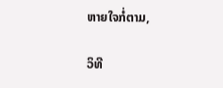ຫາຍໃຈກໍ່ຕາມ,

ວິທີ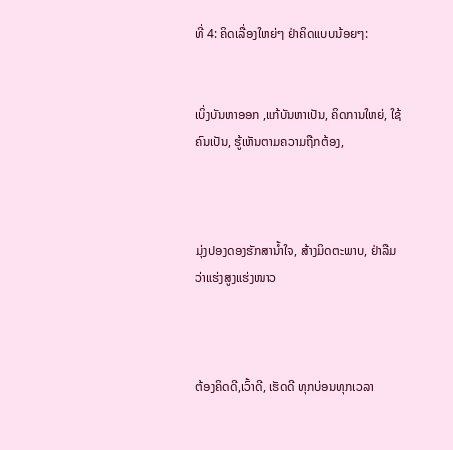ທີ່ 4: ຄິດເລື່ອງໃຫຍ່ໆ ຢ່າຄິດແບບນ້ອຍໆ:


ເບິ່ງບັນຫາອອກ ,ແກ້ບັນຫາເປັນ, ຄິດການໃຫຍ່, ໃຊ້ຄົນເປັນ, ຮູ້ເຫັນຕາມຄວາມຖືກຕ້ອງ,



ມຸ່ງປອງດອງຮັກສານ້ຳໃຈ, ສ້າງມິດຕະພາບ, ຢ່າລືມວ່າແຮ່ງສູງແຮ່ງໜາວ



ຕ້ອງຄິດດີ,ເວົ້າດີ, ເຮັດດີ ທຸກບ່ອນທຸກເວລາ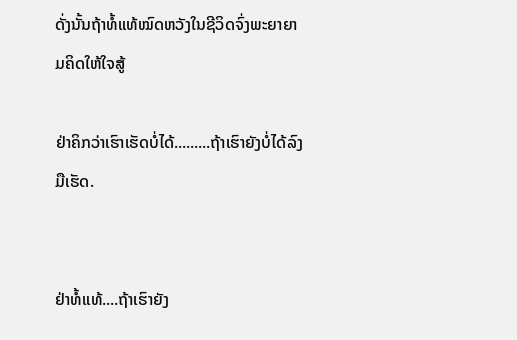ດັ່ງນັ້ນຖ້າທໍ້ແທ້ໝົດຫວັງໃນຊີວິດຈົ່ງພະຍາຍາມຄິດໃຫ້ໃຈສູ້

ຢ່າຄິກວ່າເຮົາເຮັດບໍ່ໄດ້.........ຖ້າເຮົາຍັງບໍ່ໄດ້ລົງມືເຮັດ.


ຢ່າທໍ້ແທ້....ຖ້າເຮົາຍັງ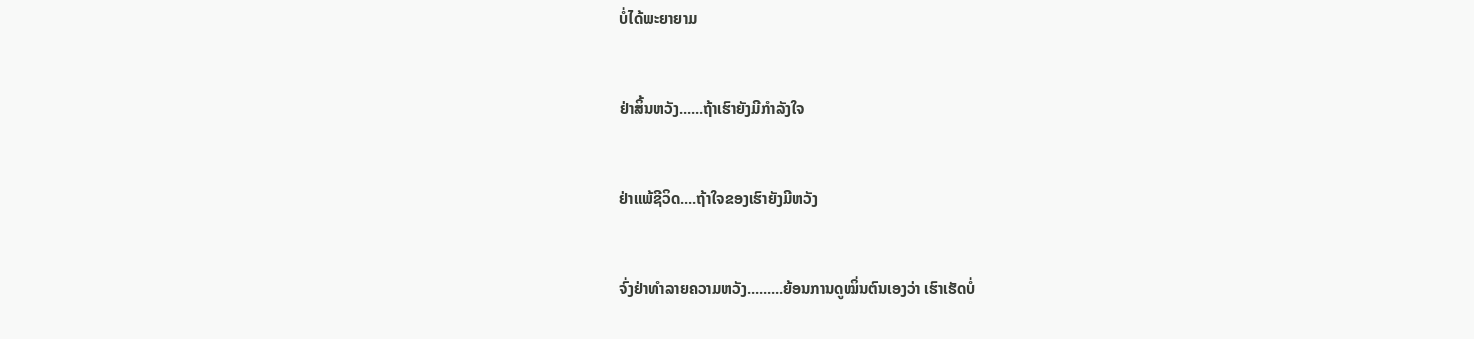ບໍ່ໄດ້ພະຍາຍາມ


ຢ່າສິ້ນຫວັງ......ຖ້າເຮົາຍັງມີກຳລັງໃຈ


ຢ່າແພ້ຊີວິດ....ຖ້າໃຈຂອງເຮົາຍັງມີຫວັງ


ຈົ່ງຢ່າທຳລາຍຄວາມຫວັງ.........ຍ້ອນການດູໝິ່ນຕົນເອງວ່າ ເຮົາເຮັດບໍ່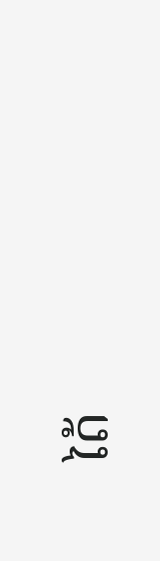ໄດ້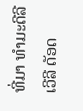ທີ່ມາ ທຳມະດີລີເວີລີ ດັອດ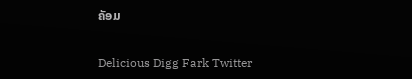ຄັອມ

Delicious Digg Fark Twitter